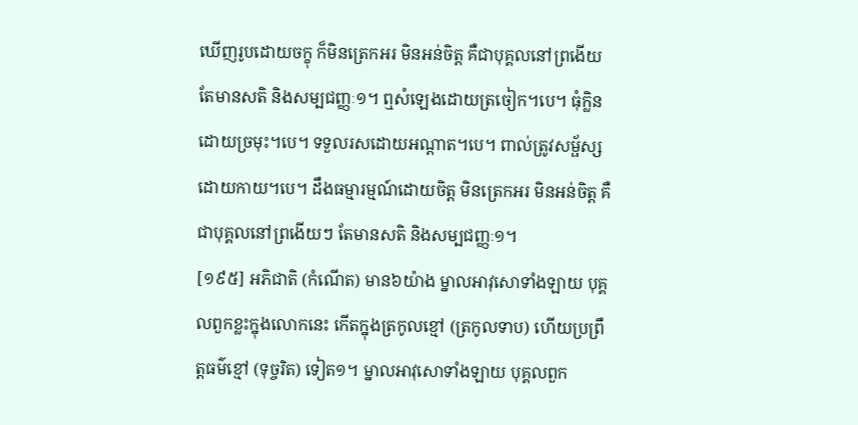ឃើញរូបដោយចក្ខុ ក៏មិនត្រេកអរ មិនអន់ចិត្ត គឺជាបុគ្គលនៅព្រងើយ តែមានសតិ និងសម្បជញ្ញៈ១។ ឮសំឡេងដោយត្រចៀក។បេ។ ធុំក្លិនដោយច្រមុះ។បេ។ ទទួលរសដោយអណ្តាត។បេ។ ពាល់ត្រូវសម្ផ័ស្សដោយកាយ។បេ។ ដឹងធម្មារម្មណ៍ដោយចិត្ត មិនត្រេកអរ មិនអន់ចិត្ត គឺជាបុគ្គលនៅព្រងើយៗ តែមានសតិ និងសម្បជញ្ញៈ១។
[១៩៥] អភិជាតិ (កំណើត) មាន៦យ៉ាង ម្នាលអាវុសោទាំងឡាយ បុគ្គលពួកខ្លះក្នុងលោកនេះ កើតក្នុងត្រកូលខ្មៅ (ត្រកូលទាប) ហើយប្រព្រឹត្តធម៌ខ្មៅ (ទុច្ចរិត) ទៀត១។ ម្នាលអាវុសោទាំងឡាយ បុគ្គលពួក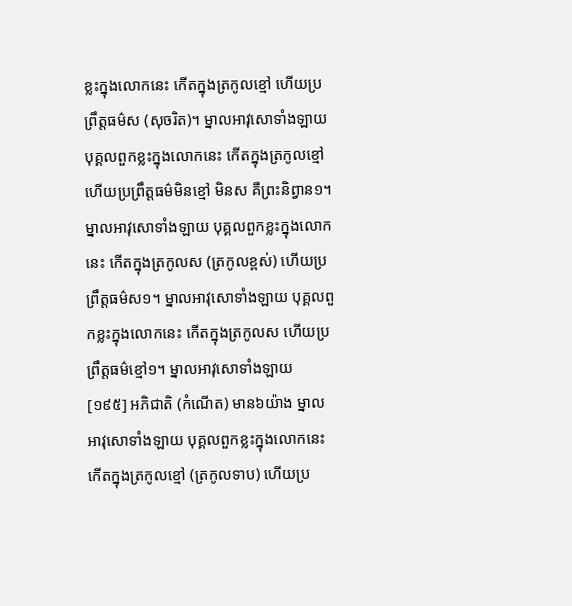ខ្លះក្នុងលោកនេះ កើតក្នុងត្រកូលខ្មៅ ហើយប្រព្រឹត្តធម៌ស (សុចរិត)។ ម្នាលអាវុសោទាំងឡាយ បុគ្គលពួកខ្លះក្នុងលោកនេះ កើតក្នុងត្រកូលខ្មៅ ហើយប្រព្រឹត្តធម៌មិនខ្មៅ មិនស គឺព្រះនិព្វាន១។ ម្នាលអាវុសោទាំងឡាយ បុគ្គលពួកខ្លះក្នុងលោកនេះ កើតក្នុងត្រកូលស (ត្រកូលខ្ពស់) ហើយប្រព្រឹត្តធម៌ស១។ ម្នាលអាវុសោទាំងឡាយ បុគ្គលពួកខ្លះក្នុងលោកនេះ កើតក្នុងត្រកូលស ហើយប្រព្រឹត្តធម៌ខ្មៅ១។ ម្នាលអាវុសោទាំងឡាយ
[១៩៥] អភិជាតិ (កំណើត) មាន៦យ៉ាង ម្នាលអាវុសោទាំងឡាយ បុគ្គលពួកខ្លះក្នុងលោកនេះ កើតក្នុងត្រកូលខ្មៅ (ត្រកូលទាប) ហើយប្រ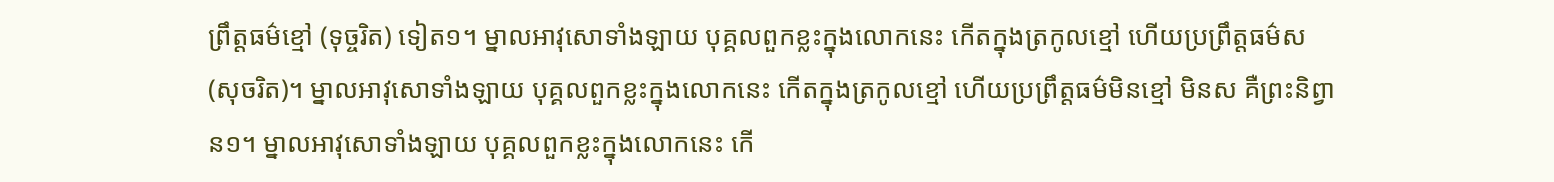ព្រឹត្តធម៌ខ្មៅ (ទុច្ចរិត) ទៀត១។ ម្នាលអាវុសោទាំងឡាយ បុគ្គលពួកខ្លះក្នុងលោកនេះ កើតក្នុងត្រកូលខ្មៅ ហើយប្រព្រឹត្តធម៌ស (សុចរិត)។ ម្នាលអាវុសោទាំងឡាយ បុគ្គលពួកខ្លះក្នុងលោកនេះ កើតក្នុងត្រកូលខ្មៅ ហើយប្រព្រឹត្តធម៌មិនខ្មៅ មិនស គឺព្រះនិព្វាន១។ ម្នាលអាវុសោទាំងឡាយ បុគ្គលពួកខ្លះក្នុងលោកនេះ កើ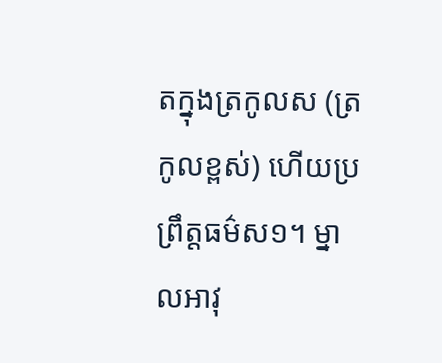តក្នុងត្រកូលស (ត្រកូលខ្ពស់) ហើយប្រព្រឹត្តធម៌ស១។ ម្នាលអាវុ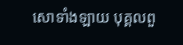សោទាំងឡាយ បុគ្គលពួ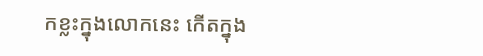កខ្លះក្នុងលោកនេះ កើតក្នុង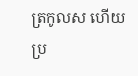ត្រកូលស ហើយប្រ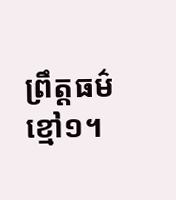ព្រឹត្តធម៌ខ្មៅ១។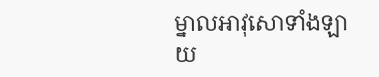ម្នាលអាវុសោទាំងឡាយ